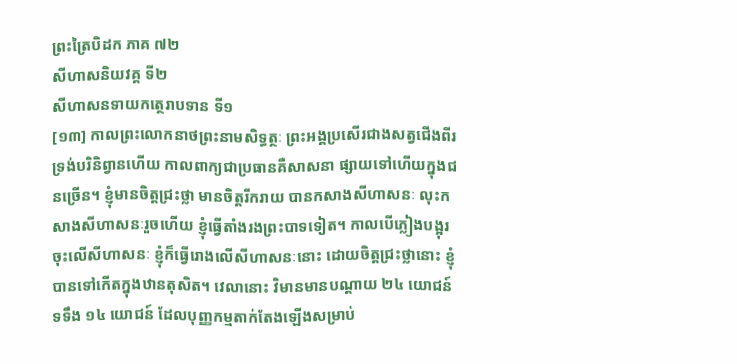ព្រះត្រៃបិដក ភាគ ៧២
សីហាសនិយវគ្គ ទី២
សីហាសនទាយកត្ថេរាបទាន ទី១
[១៣] កាលព្រះលោកនាថព្រះនាមសិទ្ធត្ថៈ ព្រះអង្គប្រសើរជាងសត្វជើងពីរ ទ្រង់បរិនិព្វានហើយ កាលពាក្យជាប្រធានគឺសាសនា ផ្សាយទៅហើយក្នុងជនច្រើន។ ខ្ញុំមានចិត្តជ្រះថ្លា មានចិត្តរីករាយ បានកសាងសីហាសនៈ លុះកសាងសីហាសនៈរួចហើយ ខ្ញុំធ្វើតាំងរងព្រះបាទទៀត។ កាលបើភ្លៀងបង្អុរចុះលើសីហាសនៈ ខ្ញុំក៏ធ្វើរោងលើសីហាសនៈនោះ ដោយចិត្តជ្រះថ្លានោះ ខ្ញុំបានទៅកើតក្នុងឋានតុសិត។ វេលានោះ វិមានមានបណ្តាយ ២៤ យោជន៍ ទទឹង ១៤ យោជន៍ ដែលបុញ្ញកម្មតាក់តែងឡើងសម្រាប់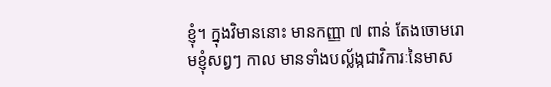ខ្ញុំ។ ក្នុងវិមាននោះ មានកញ្ញា ៧ ពាន់ តែងចោមរោមខ្ញុំសព្វៗ កាល មានទាំងបល្ល័ង្កជាវិការៈនៃមាស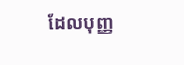ដែលបុញ្ញ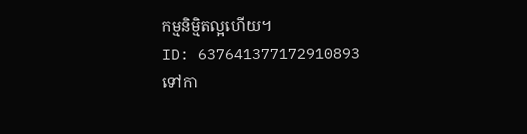កម្មនិម្មិតល្អហើយ។
ID: 637641377172910893
ទៅកា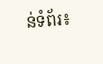ន់ទំព័រ៖